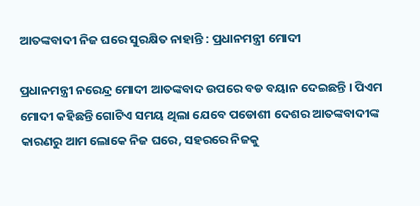ଆତଙ୍କବାଦୀ ନିଜ ଘରେ ସୁରକ୍ଷିତ ନାହାନ୍ତି : ପ୍ରଧାନମନ୍ତ୍ରୀ ମୋଦୀ

ପ୍ରଧାନମନ୍ତ୍ରୀ ନରେନ୍ଦ୍ର ମୋଦୀ ଆତଙ୍କବାଦ ଉପରେ ବଡ ବୟାନ ଦେଇଛନ୍ତି । ପିଏମ ମୋଦୀ କହିଛନ୍ତି ଗୋଟିଏ ସମୟ ଥିଲା ଯେବେ ପଡୋଶୀ ଦେଶର ଆତଙ୍କବାଦୀଙ୍କ କାରଣରୁ ଆମ ଲୋକେ ନିଜ ଘରେ, ସହରରେ ନିଜକୁ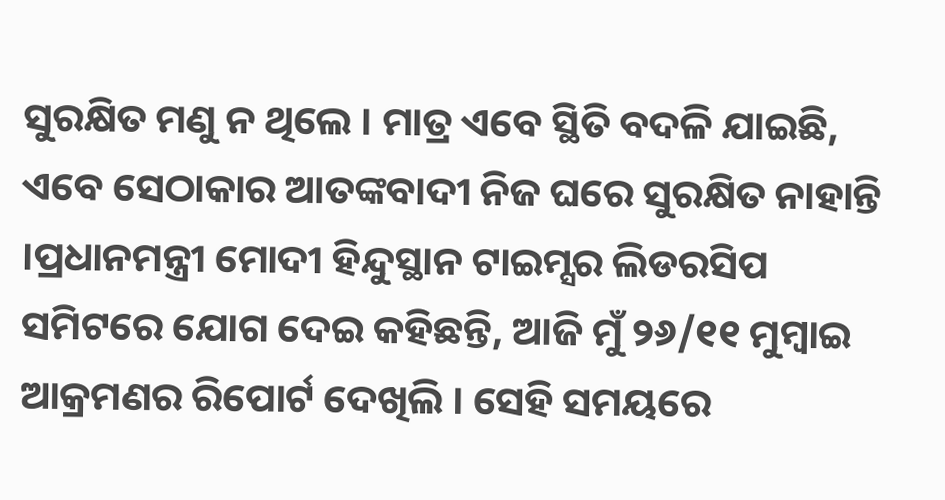ସୁରକ୍ଷିତ ମଣୁ ନ ଥିଲେ । ମାତ୍ର ଏବେ ସ୍ଥିତି ବଦଳି ଯାଇଛି, ଏବେ ସେଠାକାର ଆତଙ୍କବାଦୀ ନିଜ ଘରେ ସୁରକ୍ଷିତ ନାହାନ୍ତି ।ପ୍ରଧାନମନ୍ତ୍ରୀ ମୋଦୀ ହିନ୍ଦୁସ୍ଥାନ ଟାଇମ୍ସର ଲିଡରସିପ ସମିଟରେ ଯୋଗ ଦେଇ କହିଛନ୍ତି, ଆଜି ମୁଁ ୨୬/୧୧ ମୁମ୍ବାଇ ଆକ୍ରମଣର ରିପୋର୍ଟ ଦେଖିଲି । ସେହି ସମୟରେ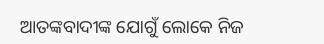ଆତଙ୍କବାଦୀଙ୍କ ଯୋଗୁଁ ଲୋକେ ନିଜ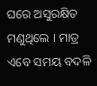ଘରେ ଅସୁରକ୍ଷିତ ମଣୁଥିଲେ । ମାତ୍ର ଏବେ ସମୟ ବଦଳି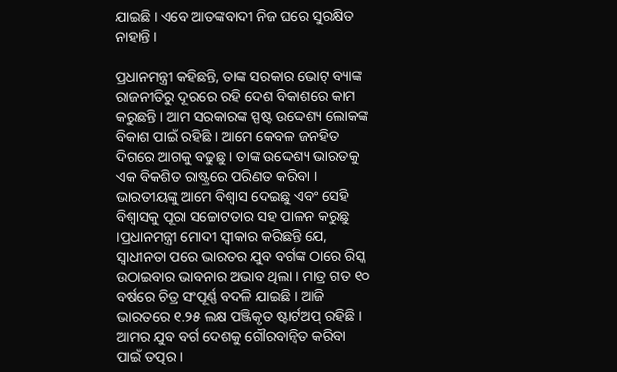ଯାଇଛି । ଏବେ ଆତଙ୍କବାଦୀ ନିଜ ଘରେ ସୁରକ୍ଷିତ ନାହାନ୍ତି ।

ପ୍ରଧାନମନ୍ତ୍ରୀ କହିଛନ୍ତି, ତାଙ୍କ ସରକାର ଭୋଟ୍ ବ୍ୟାଙ୍କ ରାଜନୀତିରୁ ଦୂରରେ ରହି ଦେଶ ବିକାଶରେ କାମ କରୁଛନ୍ତି । ଆମ ସରକାରଙ୍କ ସ୍ପଷ୍ଟ ଉଦ୍ଦେଶ୍ୟ ଲୋକଙ୍କ ବିକାଶ ପାଇଁ ରହିଛି । ଆମେ କେବଳ ଜନହିତ ଦିଗରେ ଆଗକୁ ବଢୁଛୁ । ତାଙ୍କ ଉଦ୍ଦେଶ୍ୟ ଭାରତକୁ ଏକ ବିକଶିତ ରାଷ୍ଟ୍ରରେ ପରିଣତ କରିବା । ଭାରତୀୟଙ୍କୁ ଆମେ ବିଶ୍ୱାସ ଦେଇଛୁ ଏବଂ ସେହି ବିଶ୍ୱାସକୁ ପୂରା ସଚ୍ଚୋଟତାର ସହ ପାଳନ କରୁଛୁ ।ପ୍ରଧାନମନ୍ତ୍ରୀ ମୋଦୀ ସ୍ୱୀକାର କରିଛନ୍ତି ଯେ, ସ୍ୱାଧୀନତା ପରେ ଭାରତର ଯୁବ ବର୍ଗଙ୍କ ଠାରେ ରିସ୍କ ଉଠାଇବାର ଭାବନାର ଅଭାବ ଥିଲା । ମାତ୍ର ଗତ ୧୦ ବର୍ଷରେ ଚିତ୍ର ସଂପୂର୍ଣ୍ଣ ବଦଳି ଯାଇଛି । ଆଜି ଭାରତରେ ୧.୨୫ ଲକ୍ଷ ପଞ୍ଜିକୃତ ଷ୍ଟାର୍ଟଅପ୍ ରହିଛି । ଆମର ଯୁବ ବର୍ଗ ଦେଶକୁ ଗୌରବାନ୍ୱିତ କରିବା ପାଇଁ ତତ୍ପର ।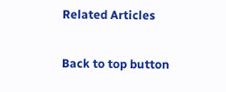Related Articles

Back to top button